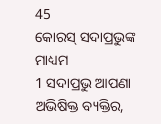45
କୋରସ୍ ସଦାପ୍ରଭୁଙ୍କ ମାଧ୍ୟମ
1 ସଦାପ୍ରଭୁ ଆପଣା ଅଭିଷିକ୍ତ ବ୍ୟକ୍ତିର,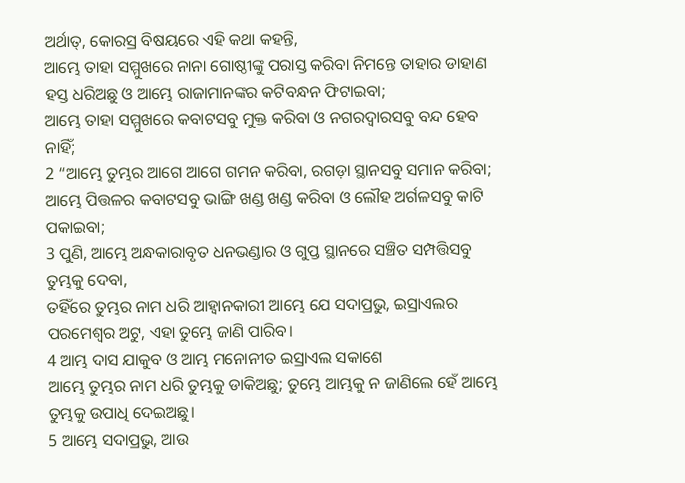ଅର୍ଥାତ୍, କୋରସ୍ର ବିଷୟରେ ଏହି କଥା କହନ୍ତି,
ଆମ୍ଭେ ତାହା ସମ୍ମୁଖରେ ନାନା ଗୋଷ୍ଠୀଙ୍କୁ ପରାସ୍ତ କରିବା ନିମନ୍ତେ ତାହାର ଡାହାଣ ହସ୍ତ ଧରିଅଛୁ ଓ ଆମ୍ଭେ ରାଜାମାନଙ୍କର କଟିବନ୍ଧନ ଫିଟାଇବା;
ଆମ୍ଭେ ତାହା ସମ୍ମୁଖରେ କବାଟସବୁ ମୁକ୍ତ କରିବା ଓ ନଗରଦ୍ୱାରସବୁ ବନ୍ଦ ହେବ ନାହିଁ;
2 “ଆମ୍ଭେ ତୁମ୍ଭର ଆଗେ ଆଗେ ଗମନ କରିବା, ରଗଡ଼ା ସ୍ଥାନସବୁ ସମାନ କରିବା;
ଆମ୍ଭେ ପିତ୍ତଳର କବାଟସବୁ ଭାଙ୍ଗି ଖଣ୍ଡ ଖଣ୍ଡ କରିବା ଓ ଲୌହ ଅର୍ଗଳସବୁ କାଟି ପକାଇବା;
3 ପୁଣି, ଆମ୍ଭେ ଅନ୍ଧକାରାବୃତ ଧନଭଣ୍ଡାର ଓ ଗୁପ୍ତ ସ୍ଥାନରେ ସଞ୍ଚିତ ସମ୍ପତ୍ତିସବୁ ତୁମ୍ଭକୁ ଦେବା,
ତହିଁରେ ତୁମ୍ଭର ନାମ ଧରି ଆହ୍ୱାନକାରୀ ଆମ୍ଭେ ଯେ ସଦାପ୍ରଭୁ, ଇସ୍ରାଏଲର ପରମେଶ୍ୱର ଅଟୁ, ଏହା ତୁମ୍ଭେ ଜାଣି ପାରିବ।
4 ଆମ୍ଭ ଦାସ ଯାକୁବ ଓ ଆମ୍ଭ ମନୋନୀତ ଇସ୍ରାଏଲ ସକାଶେ
ଆମ୍ଭେ ତୁମ୍ଭର ନାମ ଧରି ତୁମ୍ଭକୁ ଡାକିଅଛୁ; ତୁମ୍ଭେ ଆମ୍ଭକୁ ନ ଜାଣିଲେ ହେଁ ଆମ୍ଭେ ତୁମ୍ଭକୁ ଉପାଧି ଦେଇଅଛୁ।
5 ଆମ୍ଭେ ସଦାପ୍ରଭୁ, ଆଉ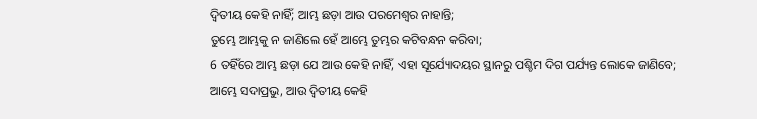ଦ୍ୱିତୀୟ କେହି ନାହିଁ; ଆମ୍ଭ ଛଡ଼ା ଆଉ ପରମେଶ୍ୱର ନାହାନ୍ତି;
ତୁମ୍ଭେ ଆମ୍ଭକୁ ନ ଜାଣିଲେ ହେଁ ଆମ୍ଭେ ତୁମ୍ଭର କଟିବନ୍ଧନ କରିବା;
6 ତହିଁରେ ଆମ୍ଭ ଛଡ଼ା ଯେ ଆଉ କେହି ନାହିଁ, ଏହା ସୂର୍ଯ୍ୟୋଦୟର ସ୍ଥାନରୁ ପଶ୍ଚିମ ଦିଗ ପର୍ଯ୍ୟନ୍ତ ଲୋକେ ଜାଣିବେ;
ଆମ୍ଭେ ସଦାପ୍ରଭୁ, ଆଉ ଦ୍ୱିତୀୟ କେହି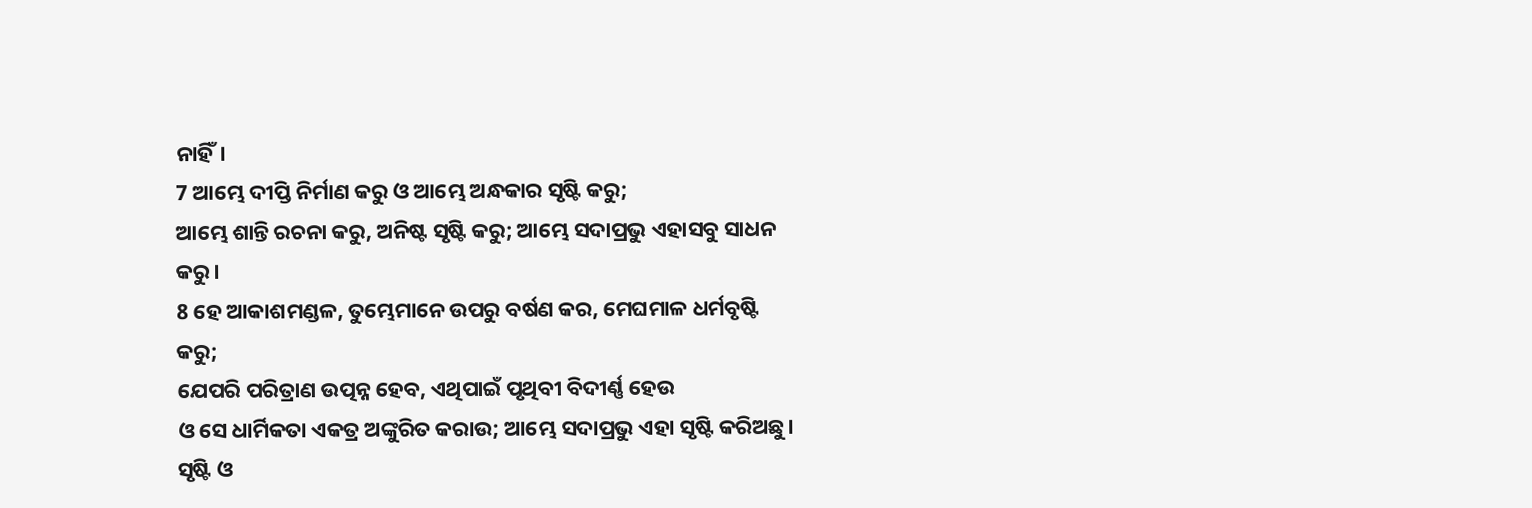ନାହିଁ।
7 ଆମ୍ଭେ ଦୀପ୍ତି ନିର୍ମାଣ କରୁ ଓ ଆମ୍ଭେ ଅନ୍ଧକାର ସୃଷ୍ଟି କରୁ;
ଆମ୍ଭେ ଶାନ୍ତି ରଚନା କରୁ, ଅନିଷ୍ଟ ସୃଷ୍ଟି କରୁ; ଆମ୍ଭେ ସଦାପ୍ରଭୁ ଏହାସବୁ ସାଧନ କରୁ।
8 ହେ ଆକାଶମଣ୍ଡଳ, ତୁମ୍ଭେମାନେ ଉପରୁ ବର୍ଷଣ କର, ମେଘମାଳ ଧର୍ମବୃଷ୍ଟି କରୁ;
ଯେପରି ପରିତ୍ରାଣ ଉତ୍ପନ୍ନ ହେବ, ଏଥିପାଇଁ ପୃଥିବୀ ବିଦୀର୍ଣ୍ଣ ହେଉ
ଓ ସେ ଧାର୍ମିକତା ଏକତ୍ର ଅଙ୍କୁରିତ କରାଉ; ଆମ୍ଭେ ସଦାପ୍ରଭୁ ଏହା ସୃଷ୍ଟି କରିଅଛୁ।
ସୃଷ୍ଟି ଓ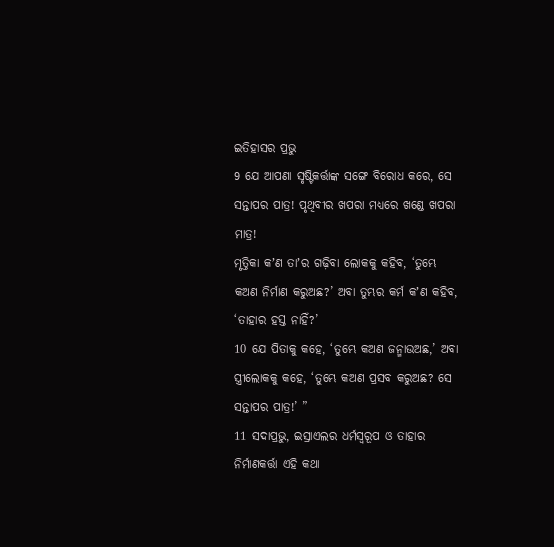ଇତିହାସର ପ୍ରଭୁ
9 ଯେ ଆପଣା ସୃଷ୍ଟିକର୍ତ୍ତାଙ୍କ ସଙ୍ଗେ ବିରୋଧ କରେ, ସେ ସନ୍ତାପର ପାତ୍ର! ପୃଥିବୀର ଖପରା ମଧ୍ୟରେ ଖଣ୍ଡେ ଖପରା ମାତ୍ର!
ମୃତ୍ତିକା କʼଣ ତାʼର ଗଢ଼ିବା ଲୋକକୁ କହିବ, ‘ତୁମ୍ଭେ କଅଣ ନିର୍ମାଣ କରୁଅଛ?’ ଅବା ତୁମ୍ଭର କର୍ମ କʼଣ କହିବ, ‘ତାହାର ହସ୍ତ ନାହିଁ?’
10 ଯେ ପିତାକୁ କହେ, ‘ତୁମ୍ଭେ କଅଣ ଜନ୍ମାଉଅଛ,’ ଅବା ସ୍ତ୍ରୀଲୋକକୁ କହେ, ‘ତୁମ୍ଭେ କଅଣ ପ୍ରସବ କରୁଅଛ? ସେ ସନ୍ତାପର ପାତ୍ର!’ ”
11 ସଦାପ୍ରଭୁ, ଇସ୍ରାଏଲର ଧର୍ମସ୍ୱରୂପ ଓ ତାହାର ନିର୍ମାଣକର୍ତ୍ତା ଏହି କଥା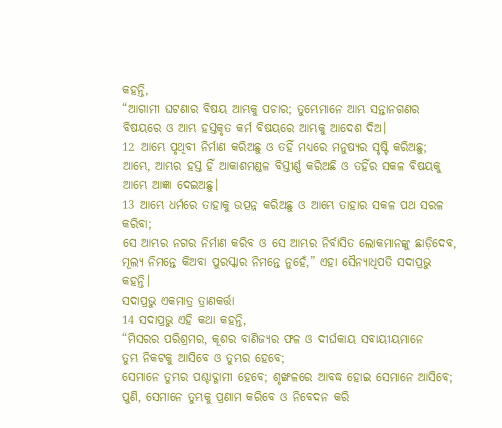କହନ୍ତି,
“ଆଗାମୀ ଘଟଣାର ବିଷୟ ଆମ୍ଭକୁ ପଚାର; ତୁମ୍ଭେମାନେ ଆମ୍ଭ ସନ୍ତାନଗଣର ବିଷୟରେ ଓ ଆମ୍ଭ ହସ୍ତକୃତ କର୍ମ ବିଷୟରେ ଆମ୍ଭକୁ ଆଦେଶ ଦିଅ।
12 ଆମ୍ଭେ ପୃଥିବୀ ନିର୍ମାଣ କରିଅଛୁ ଓ ତହିଁ ମଧ୍ୟରେ ମନୁଷ୍ୟର ସୃଷ୍ଟି କରିଅଛୁ;
ଆମ୍ଭେ, ଆମ୍ଭର ହସ୍ତ ହିଁ ଆକାଶମଣ୍ଡଳ ବିସ୍ତୀର୍ଣ୍ଣ କରିଅଛି ଓ ତହିଁର ସକଳ ବିଷୟକୁ ଆମ୍ଭେ ଆଜ୍ଞା ଦେଇଅଛୁ।
13 ଆମ୍ଭେ ଧର୍ମରେ ତାହାକୁ ଉତ୍ପନ୍ନ କରିଅଛୁ ଓ ଆମ୍ଭେ ତାହାର ସକଳ ପଥ ସରଳ କରିବା;
ସେ ଆମ୍ଭର ନଗର ନିର୍ମାଣ କରିବ ଓ ସେ ଆମ୍ଭର ନିର୍ବାସିତ ଲୋକମାନଙ୍କୁ ଛାଡ଼ିଦେବ, ମୂଲ୍ୟ ନିମନ୍ତେ କିଅବା ପୁରସ୍କାର ନିମନ୍ତେ ନୁହେଁ,” ଏହା ସୈନ୍ୟାଧିପତି ସଦାପ୍ରଭୁ କହନ୍ତି।
ସଦାପ୍ରଭୁ ଏକମାତ୍ର ତ୍ରାଣକର୍ତ୍ତା
14 ସଦାପ୍ରଭୁ ଏହି କଥା କହନ୍ତି,
“ମିସରର ପରିଶ୍ରମର, କୂଶର ବାଣିଜ୍ୟର ଫଳ ଓ ଦୀର୍ଘକାୟ ସବାୟୀୟମାନେ
ତୁମ୍ଭ ନିକଟକୁ ଆସିବେ ଓ ତୁମ୍ଭର ହେବେ;
ସେମାନେ ତୁମ୍ଭର ପଶ୍ଚାଦ୍ଗାମୀ ହେବେ; ଶୃଙ୍ଖଳରେ ଆବଦ୍ଧ ହୋଇ ସେମାନେ ଆସିବେ;
ପୁଣି, ସେମାନେ ତୁମ୍ଭକୁ ପ୍ରଣାମ କରିବେ ଓ ନିବେଦନ କରି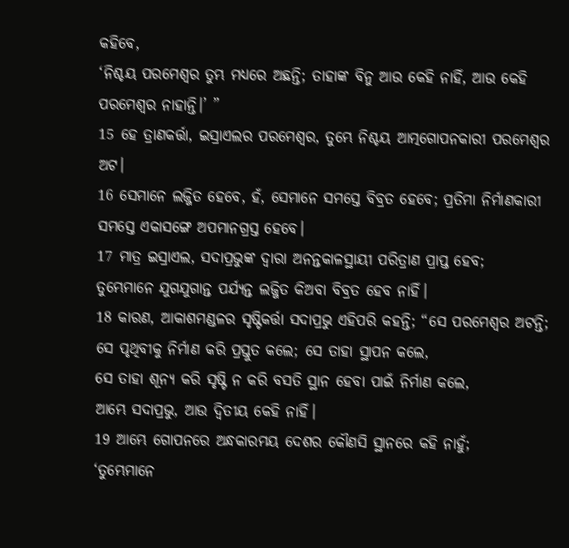କହିବେ,
‘ନିଶ୍ଚୟ ପରମେଶ୍ୱର ତୁମ୍ଭ ମଧ୍ୟରେ ଅଛନ୍ତି; ତାହାଙ୍କ ବିନୁ ଆଉ କେହି ନାହିଁ, ଆଉ କେହି ପରମେଶ୍ୱର ନାହାନ୍ତି।’ ”
15 ହେ ତ୍ରାଣକର୍ତ୍ତା, ଇସ୍ରାଏଲର ପରମେଶ୍ୱର, ତୁମ୍ଭେ ନିଶ୍ଚୟ ଆତ୍ମଗୋପନକାରୀ ପରମେଶ୍ୱର ଅଟ।
16 ସେମାନେ ଲଜ୍ଜିତ ହେବେ, ହଁ, ସେମାନେ ସମସ୍ତେ ବିବ୍ରତ ହେବେ; ପ୍ରତିମା ନିର୍ମାଣକାରୀ ସମସ୍ତେ ଏକାସଙ୍ଗେ ଅପମାନଗ୍ରସ୍ତ ହେବେ।
17 ମାତ୍ର ଇସ୍ରାଏଲ, ସଦାପ୍ରଭୁଙ୍କ ଦ୍ୱାରା ଅନନ୍ତକାଳସ୍ଥାୟୀ ପରିତ୍ରାଣ ପ୍ରାପ୍ତ ହେବ;
ତୁମ୍ଭେମାନେ ଯୁଗଯୁଗାନ୍ତ ପର୍ଯ୍ୟନ୍ତ ଲଜ୍ଜିତ କିଅବା ବିବ୍ରତ ହେବ ନାହିଁ।
18 କାରଣ, ଆକାଶମଣ୍ଡଳର ସୃଷ୍ଟିକର୍ତ୍ତା ସଦାପ୍ରଭୁ ଏହିପରି କହନ୍ତି; “ସେ ପରମେଶ୍ୱର ଅଟନ୍ତି;
ସେ ପୃଥିବୀକୁ ନିର୍ମାଣ କରି ପ୍ରସ୍ତୁତ କଲେ; ସେ ତାହା ସ୍ଥାପନ କଲେ,
ସେ ତାହା ଶୂନ୍ୟ କରି ସୃଷ୍ଟି ନ କରି ବସତି ସ୍ଥାନ ହେବା ପାଇଁ ନିର୍ମାଣ କଲେ,
ଆମ୍ଭେ ସଦାପ୍ରଭୁ, ଆଉ ଦ୍ୱିତୀୟ କେହି ନାହିଁ।
19 ଆମ୍ଭେ ଗୋପନରେ ଅନ୍ଧକାରମୟ ଦେଶର କୌଣସି ସ୍ଥାନରେ କହି ନାହୁଁ;
‘ତୁମ୍ଭେମାନେ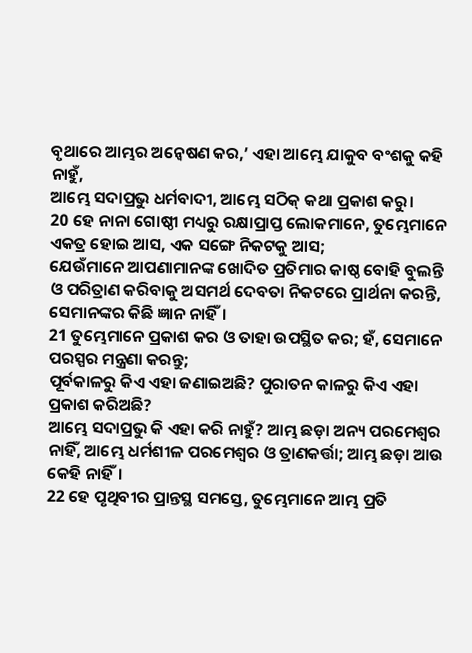ବୃଥାରେ ଆମ୍ଭର ଅନ୍ୱେଷଣ କର,’ ଏହା ଆମ୍ଭେ ଯାକୁବ ବଂଶକୁ କହି ନାହୁଁ,
ଆମ୍ଭେ ସଦାପ୍ରଭୁ ଧର୍ମବାଦୀ, ଆମ୍ଭେ ସଠିକ୍ କଥା ପ୍ରକାଶ କରୁ।
20 ହେ ନାନା ଗୋଷ୍ଠୀ ମଧ୍ୟରୁ ରକ୍ଷାପ୍ରାପ୍ତ ଲୋକମାନେ, ତୁମ୍ଭେମାନେ ଏକତ୍ର ହୋଇ ଆସ, ଏକ ସଙ୍ଗେ ନିକଟକୁ ଆସ;
ଯେଉଁମାନେ ଆପଣାମାନଙ୍କ ଖୋଦିତ ପ୍ରତିମାର କାଷ୍ଠ ବୋହି ବୁଲନ୍ତି ଓ ପରିତ୍ରାଣ କରିବାକୁ ଅସମର୍ଥ ଦେବତା ନିକଟରେ ପ୍ରାର୍ଥନା କରନ୍ତି, ସେମାନଙ୍କର କିଛି ଜ୍ଞାନ ନାହିଁ।
21 ତୁମ୍ଭେମାନେ ପ୍ରକାଶ କର ଓ ତାହା ଉପସ୍ଥିତ କର; ହଁ, ସେମାନେ ପରସ୍ପର ମନ୍ତ୍ରଣା କରନ୍ତୁ;
ପୂର୍ବକାଳରୁ କିଏ ଏହା ଜଣାଇଅଛି? ପୁରାତନ କାଳରୁ କିଏ ଏହା ପ୍ରକାଶ କରିଅଛି?
ଆମ୍ଭେ ସଦାପ୍ରଭୁ କି ଏହା କରି ନାହୁଁ? ଆମ୍ଭ ଛଡ଼ା ଅନ୍ୟ ପରମେଶ୍ୱର ନାହିଁ, ଆମ୍ଭେ ଧର୍ମଶୀଳ ପରମେଶ୍ୱର ଓ ତ୍ରାଣକର୍ତ୍ତା; ଆମ୍ଭ ଛଡ଼ା ଆଉ କେହି ନାହିଁ।
22 ହେ ପୃଥିବୀର ପ୍ରାନ୍ତସ୍ଥ ସମସ୍ତେ, ତୁମ୍ଭେମାନେ ଆମ୍ଭ ପ୍ରତି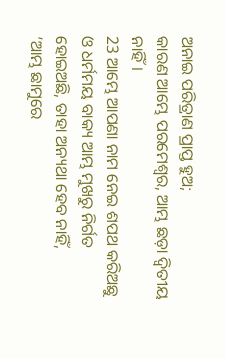ଅନାଇ ପରିତ୍ରାଣ ପ୍ରାପ୍ତ ହୁଅ;
କାରଣ ଆମ୍ଭେ ପରମେଶ୍ୱର, ଆମ୍ଭ ଛଡ଼ା ଦ୍ୱିତୀୟ ନାହିଁ।
23 ଆମ୍ଭେ ଆପଣା ନାମ ନେଇ ଶପଥ କରିଅଛୁ
ଓ ଧର୍ମମୟ ବାକ୍ୟ ଆମ୍ଭ ମୁଖରୁ ନିର୍ଗତ ହୋଇଅଛି, ତାହା ଅନ୍ୟଥା ହେବ ନାହିଁ,
‘ଆମ୍ଭ ଛାମୁରେ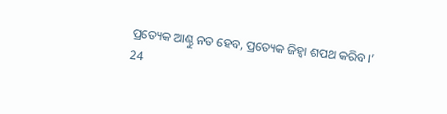ପ୍ରତ୍ୟେକ ଆଣ୍ଠୁ ନତ ହେବ, ପ୍ରତ୍ୟେକ ଜିହ୍ୱା ଶପଥ କରିବ।’
24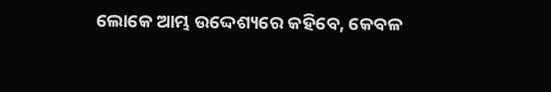ଲୋକେ ଆମ୍ଭ ଉଦ୍ଦେଶ୍ୟରେ କହିବେ, କେବଳ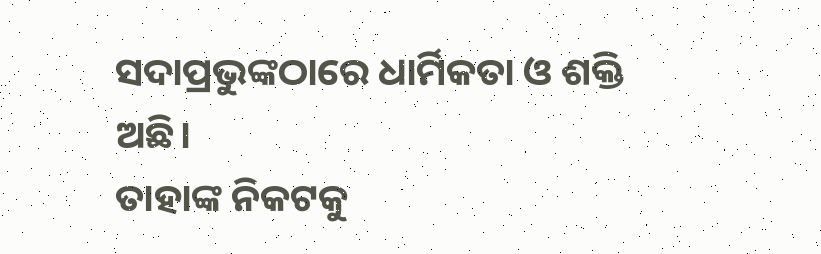ସଦାପ୍ରଭୁଙ୍କଠାରେ ଧାର୍ମିକତା ଓ ଶକ୍ତି ଅଛି।
ତାହାଙ୍କ ନିକଟକୁ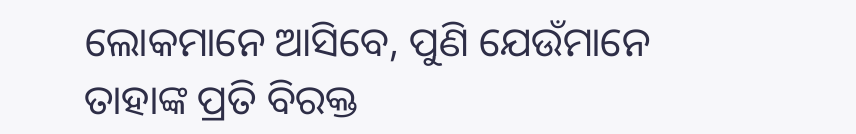ଲୋକମାନେ ଆସିବେ, ପୁଣି ଯେଉଁମାନେ ତାହାଙ୍କ ପ୍ରତି ବିରକ୍ତ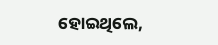ହୋଇଥିଲେ,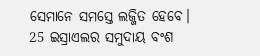ସେମାନେ ସମସ୍ତେ ଲଜ୍ଜିତ ହେବେ।
25 ଇସ୍ରାଏଲର ସମୁଦାୟ ବଂଶ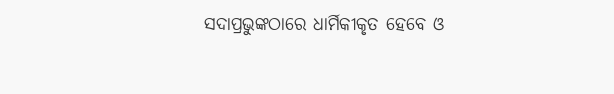ସଦାପ୍ରଭୁଙ୍କଠାରେ ଧାର୍ମିକୀକୃତ ହେବେ ଓ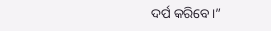ଦର୍ପ କରିବେ।”